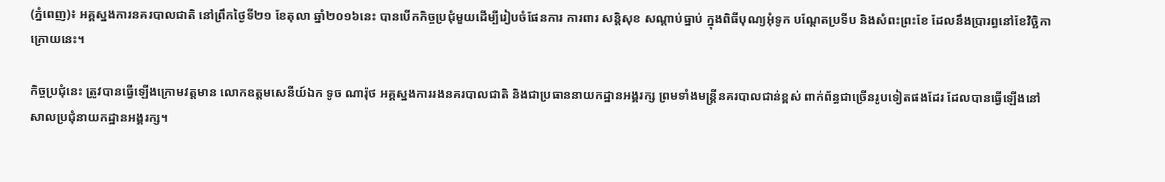(ភ្នំពេញ)៖ អគ្គស្នងការនគរបាលជាតិ នៅព្រឹកថ្ងៃទី២១ ខែតុលា ឆ្នាំ២០១៦នេះ បានបើកកិច្ចប្រជុំមួយដើម្បីរៀបចំផែនការ ការពារ សន្ដិសុខ សណ្ដាប់ធ្នាប់ ក្នុងពិធីបុណ្យអុំទូក បណ្ដែតប្រទីប និងសំពះព្រះខែ ដែលនឹងប្រារព្ធនៅខែវិច្ឆិកា ក្រោយនេះ។

កិច្ចប្រជុំនេះ ត្រូវបានធ្វើឡើងក្រោមវត្តមាន លោកឧត្តមសេនីយ៍ឯក ទូច ណារ៉ុថ អគ្គស្នងការរងនគរបាលជាតិ និងជាប្រធាននាយកដ្ឋានអង្គរក្ស ព្រមទាំងមន្ដ្រីនគរបាលជាន់ខ្ពស់ ពាក់ព័ន្ធជាច្រើនរូបទៀតផងដែរ ដែលបានធ្វើឡើងនៅ សាលប្រជុំនាយកដ្ឋានអង្គរក្ស។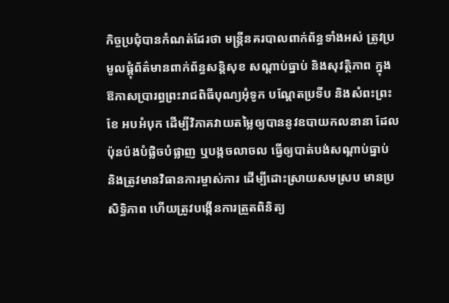កិច្ចប្រជុំបានកំណត់ដែរថា មន្ដ្រីនគរបាលពាក់ព័ន្ធទាំងអស់ ត្រូវប្រមូលផ្ដុំព័ត៌មានពាក់ព័ន្ធសន្ដិសុខ សណ្ដាប់ធ្នាប់ និងសុវត្ថិភាព ក្នុងឱកាសប្រារព្ធព្រះរាជពិធីបុណ្យអុំទូក បណ្ដែតប្រទីប និងសំពះព្រះខែ អបអំបុក ដើម្បីវិភាគវាយតម្លៃឲ្យបាននូវឧបាយកលនានា ដែលប៉ុនប៉ងបំផ្លិចបំផ្លាញ ឬបង្កចលាចល ធ្វើឲ្យបាត់បង់សណ្ដាប់ធ្នាប់ និងត្រូវមានវិធានការម្ចាស់ការ ដើម្បីដោះស្រាយសមស្រប មានប្រសិទ្ធិភាព ហើយត្រូវបង្កើនការត្រួតពិនិត្យ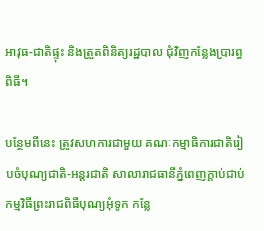អាវុធ-ជាតិផ្ទុះ និងត្រួតពិនិត្យរដ្ឋបាល ជុំវិញកន្លែងប្រារព្ធពិធី។

បន្ថែមពីនេះ ត្រូវសហការជាមួយ គណៈកម្មាធិការជាតិរៀបចំបុណ្យជាតិ-អន្ដរជាតិ សាលារាជធានីភ្នំពេញក្ដាប់ជាប់ កម្មវិធីព្រះរាជពិធីបុណ្យអុំទូក កន្លែ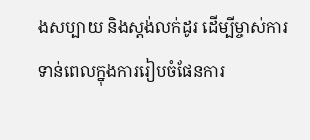ងសប្បាយ និងស្ដង់លក់ដូរ ដើម្បីម្ចាស់ការទាន់ពេលក្នុងការរៀបចំផែនការ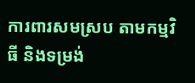ការពារសមស្រប តាមកម្មវិធី និងទម្រង់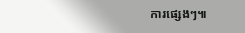ការផ្សេងៗ៕